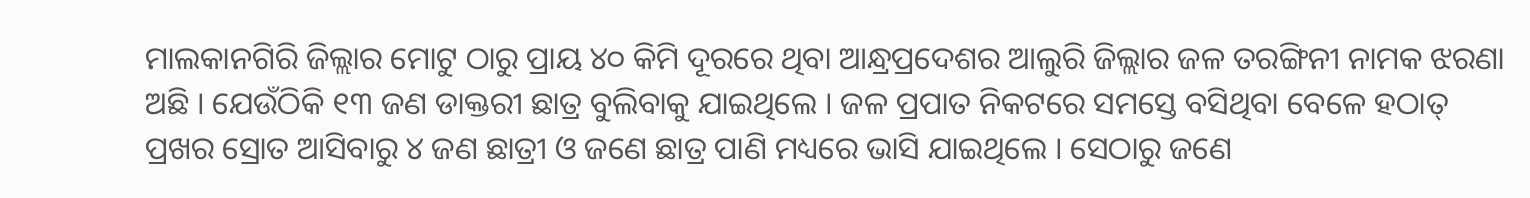ମାଲକାନଗିରି ଜିଲ୍ଲାର ମୋଟୁ ଠାରୁ ପ୍ରାୟ ୪୦ କିମି ଦୂରରେ ଥିବା ଆନ୍ଧ୍ରପ୍ରଦେଶର ଆଲୁରି ଜିଲ୍ଲାର ଜଳ ତରଙ୍ଗିନୀ ନାମକ ଝରଣା ଅଛି । ଯେଉଁଠିକି ୧୩ ଜଣ ଡାକ୍ତରୀ ଛାତ୍ର ବୁଲିବାକୁ ଯାଇଥିଲେ । ଜଳ ପ୍ରପାତ ନିକଟରେ ସମସ୍ତେ ବସିଥିବା ବେଳେ ହଠାତ୍ ପ୍ରଖର ସ୍ରୋତ ଆସିବାରୁ ୪ ଜଣ ଛାତ୍ରୀ ଓ ଜଣେ ଛାତ୍ର ପାଣି ମଧ୍ୟରେ ଭାସି ଯାଇଥିଲେ । ସେଠାରୁ ଜଣେ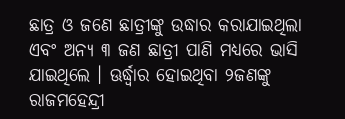ଛାତ୍ର ଓ ଜଣେ ଛାତ୍ରୀଙ୍କୁ ଉଦ୍ଧାର କରାଯାଇଥିଲା ଏବଂ ଅନ୍ୟ ୩ ଜଣ ଛାତ୍ରୀ ପାଣି ମଧ୍ୟରେ ଭାସି ଯାଇଥିଲେ । ଊର୍ଦ୍ଧ୍ବାର ହୋଇଥିବା ୨ଜଣଙ୍କୁ ରାଜମହେନ୍ଦ୍ରୀ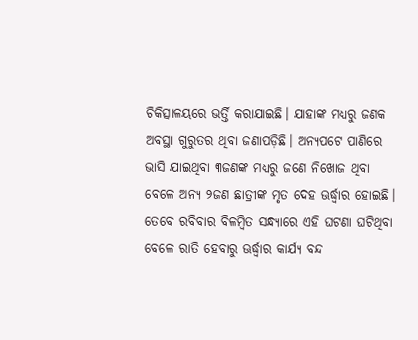ଚିକିତ୍ସାଳୟରେ ଭର୍ତ୍ତି କରାଯାଇଛି। ଯାହାଙ୍କ ମଧ୍ୟରୁ ଜଣକ ଅବସ୍ଥା ଗୁରୁତର ଥିବା ଜଣାପଡ଼ିଛି। ଅନ୍ୟପଟେ ପାଣିରେ ଭାସି ଯାଇଥିବା ୩ଜଣଙ୍କ ମଧ୍ୟରୁ ଜଣେ ନିଖୋଜ ଥିବା ବେଳେ ଅନ୍ୟ ୨ଜଣ ଛାତ୍ରୀଙ୍କ ମୃତ ଦେହ ଊର୍ଦ୍ଧ୍ବାର ହୋଇଛି। ତେବେ ରବିବାର ବିଳମ୍ବିତ ସନ୍ଧ୍ୟାରେ ଏହି ଘଟଣା ଘଟିଥିବା ବେଳେ ରାତି ହେବାରୁ ଊର୍ଦ୍ଧ୍ବାର କାର୍ଯ୍ୟ ବନ୍ଦ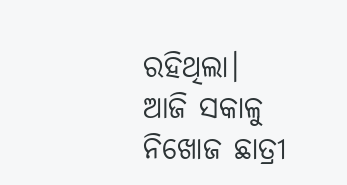ରହିଥିଲା। ଆଜି ସକାଳୁ ନିଖୋଜ ଛାତ୍ରୀ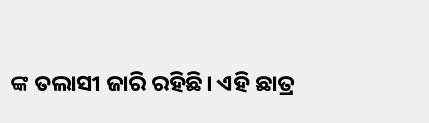ଙ୍କ ତଲାସୀ ଜାରି ରହିଛି। ଏହି ଛାତ୍ର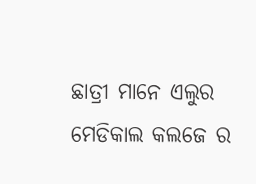ଛାତ୍ରୀ ମାନେ ଏଲୁର ମେଡିକାଲ କଲଜେ ର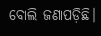ବୋଲି ଜଣାପଡ଼ିଛି।